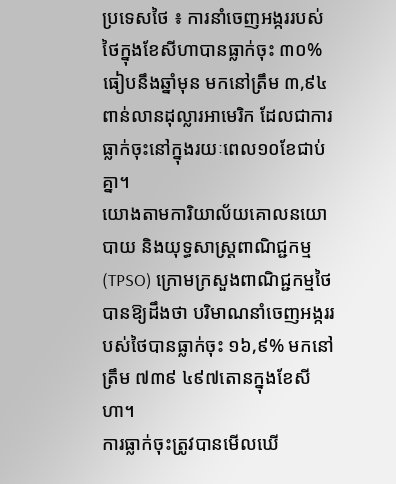ប្រទេសថៃ ៖ ការនាំចេញអង្កររបស់ថៃក្នុងខែសីហាបានធ្លាក់ចុះ ៣០% ធៀបនឹងឆ្នាំមុន មកនៅត្រឹម ៣,៩៤ពាន់លានដុល្លារអាមេរិក ដែលជាការធ្លាក់ចុះនៅក្នុងរយៈពេល១០ខែជាប់គ្នា។
យោងតាមការិយាល័យគោលនយោបាយ និងយុទ្ធសាស្ត្រពាណិជ្ជកម្ម (TPSO) ក្រោមក្រសួងពាណិជ្ជកម្មថៃបានឱ្យដឹងថា បរិមាណនាំចេញអង្កររបស់ថៃបានធ្លាក់ចុះ ១៦,៩% មកនៅត្រឹម ៧៣៩ ៤៩៧តោនក្នុងខែសីហា។
ការធ្លាក់ចុះត្រូវបានមើលឃើ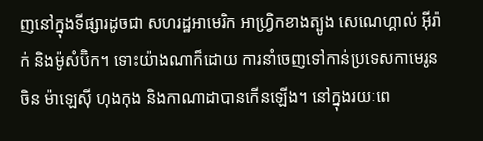ញនៅក្នុងទីផ្សារដូចជា សហរដ្ឋអាមេរិក អាហ្វ្រិកខាងត្បូង សេណេហ្គាល់ អ៊ីរ៉ាក់ និងម៉ូសំប៊ិក។ ទោះយ៉ាងណាក៏ដោយ ការនាំចេញទៅកាន់ប្រទេសកាមេរូន ចិន ម៉ាឡេស៊ី ហុងកុង និងកាណាដាបានកើនឡើង។ នៅក្នុងរយៈពេ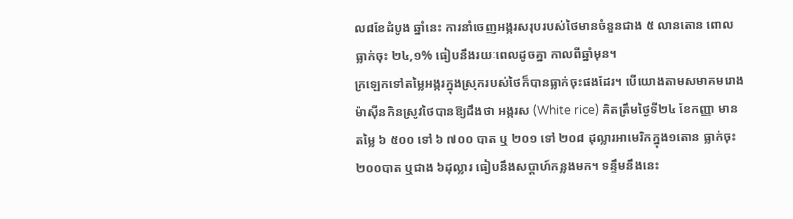ល៨ខែដំបូង ឆ្នាំនេះ ការនាំចេញអង្ករសរុបរបស់ថៃមានចំនួនជាង ៥ លានតោន ពោលធ្លាក់ចុះ ២៤,១% ធៀបនឹងរយៈពេលដូចគ្នា កាលពីឆ្នាំមុន។
ក្រឡេកទៅតម្លៃអង្ករក្នុងស្រុករបស់ថៃក៏បានធ្លាក់ចុះផងដែរ។ បើយោងតាមសមាគមរោងម៉ាស៊ីនកិនស្រូវថៃបានឱ្យដឹងថា អង្ករស (White rice) គិតត្រឹមថ្ងៃទី២៤ ខែកញ្ញា មានតម្លៃ ៦ ៥០០ ទៅ ៦ ៧០០ បាត ឬ ២០១ ទៅ ២០៨ ដុល្លារអាមេរិកក្នុង១តោន ធ្លាក់ចុះ ២០០បាត ឬជាង ៦ដុល្លារ ធៀបនឹងសប្តាហ៍កន្លងមក។ ទន្ទឹមនឹងនេះ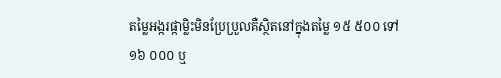តម្លៃអង្ករផ្កាម្លិះមិនប្រែប្រួលគឺស្ថិតនៅក្នុងតម្លៃ ១៥ ៥០០ ទៅ ១៦ ០០០ ឬ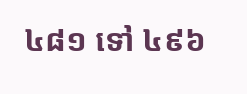៤៨១ ទៅ ៤៩៦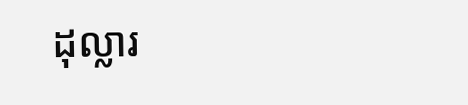ដុល្លារ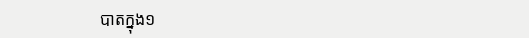បាតក្នុង១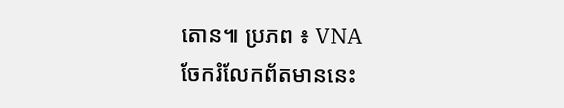តោន៕ ប្រភព ៖ VNA
ចែករំលែកព័តមាននេះ